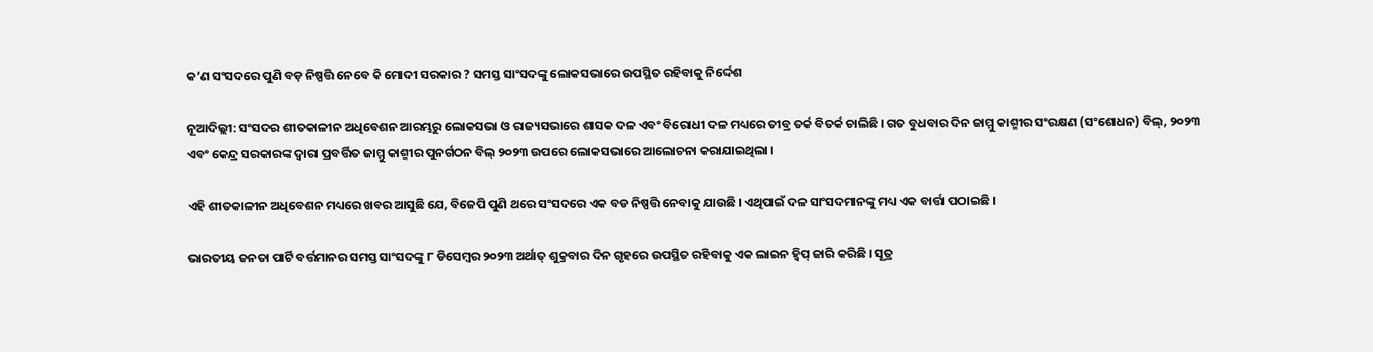କ’ଣ ସଂସଦରେ ପୁଣି ବଡ଼ ନିଷ୍ପତ୍ତି ନେବେ କି ମୋଦୀ ସରକାର ? ସମସ୍ତ ସାଂସଦଙ୍କୁ ଲୋକସଭାରେ ଉପସ୍ଥିତ ରହିବାକୁ ନିର୍ଦ୍ଦେଶ

ନୂଆଦିଲ୍ଲୀ: ସଂସଦର ଶୀତକାଳୀନ ଅଧିବେଶନ ଆରମ୍ଭରୁ ଲୋକସଭା ଓ ରାଜ୍ୟସଭାରେ ଶାସକ ଦଳ ଏବଂ ବିରୋଧୀ ଦଳ ମଧ୍ୟରେ ତୀବ୍ର ତର୍କ ବିତର୍କ ଚାଲିଛି । ଗତ ବୁଧବାର ଦିନ ଜାମ୍ମୁ କାଶ୍ମୀର ସଂରକ୍ଷଣ (ସଂଶୋଧନ) ବିଲ୍, ୨୦୨୩ ଏବଂ କେନ୍ଦ୍ର ସରକାରଙ୍କ ଦ୍ୱାରା ପ୍ରବର୍ତ୍ତିତ ଜାମ୍ମୁ କାଶ୍ମୀର ପୁନର୍ଗଠନ ବିଲ୍ ୨୦୨୩ ଉପରେ ଲୋକସଭାରେ ଆଲୋଚନା କରାଯାଇଥିଲା ।

ଏହି ଶୀତକାଳୀନ ଅଧିବେଶନ ମଧ୍ୟରେ ଖବର ଆସୁଛି ଯେ, ବିଜେପି ପୁଣି ଥରେ ସଂସଦରେ ଏକ ବଡ ନିଷ୍ପତ୍ତି ନେବାକୁ ଯାଉଛି । ଏଥିପାଇଁ ଦଳ ସାଂସଦମାନଙ୍କୁ ମଧ୍ୟ ଏକ ବାର୍ତ୍ତା ପଠାଇଛି ।

ଭାରତୀୟ ଜନତା ପାର୍ଟି ବର୍ତ୍ତମାନର ସମସ୍ତ ସାଂସଦଙ୍କୁ ୮ ଡିସେମ୍ବର ୨୦୨୩ ଅର୍ଥାତ୍ ଶୁକ୍ରବାର ଦିନ ଗୃହରେ ଉପସ୍ଥିତ ରହିବାକୁ ଏକ ଲାଇନ ହ୍ୱିପ୍ ଜାରି କରିଛି । ସୂତ୍ର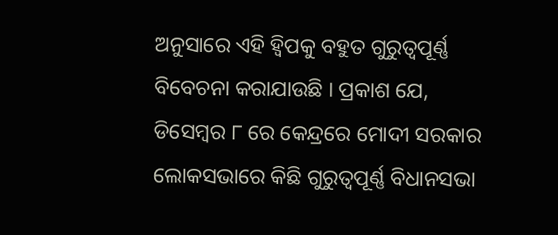ଅନୁସାରେ ଏହି ହ୍ୱିପକୁ ବହୁତ ଗୁରୁତ୍ୱପୂର୍ଣ୍ଣ ବିବେଚନା କରାଯାଉଛି । ପ୍ରକାଶ ଯେ, ଡିସେମ୍ବର ୮ ରେ କେନ୍ଦ୍ରରେ ମୋଦୀ ସରକାର ଲୋକସଭାରେ କିଛି ଗୁରୁତ୍ୱପୂର୍ଣ୍ଣ ବିଧାନସଭା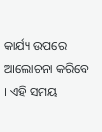କାର୍ଯ୍ୟ ଉପରେ ଆଲୋଚନା କରିବେ । ଏହି ସମୟ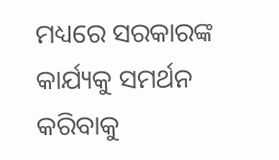ମଧ୍ୟରେ ସରକାରଙ୍କ କାର୍ଯ୍ୟକୁ ସମର୍ଥନ କରିବାକୁ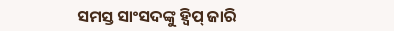ସମସ୍ତ ସାଂସଦଙ୍କୁ ହ୍ୱିପ୍ ଜାରି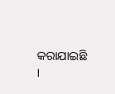କରାଯାଇଛି ।